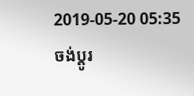2019-05-20 05:35
ចង់ប្តូរ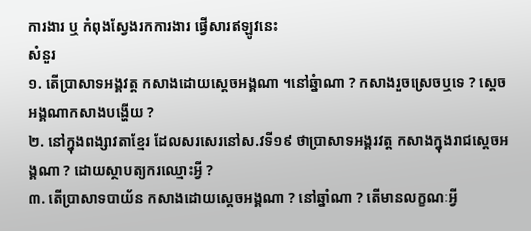ការងារ ឬ កំពុងស្វែងរកការងារ ផ្វើសារឥឡូវនេះ
សំនួរ
១. តើប្រាសាទអង្គវត្ត កសាងដោយស្តេចអង្គណា ។នៅឆ្នំាណា ? កសាងរួចស្រេចឬទេ ? ស្តេចអង្គណាកសាងបង្ហើយ ?
២. នៅក្នុងពង្សាវតាខ្មែរ ដែលសរសេរនៅស.វទី១៩ ថាប្រាសាទអង្គរវត្ត កសាងក្នុងរាជស្តេចអង្គណា ? ដោយស្ថាបត្យករឈ្មោះអ្វី ?
៣. តើប្រាសាទបាយ័ន កសាងដោយស្តេចអង្គណា ? នៅឆ្នាំណា ? តើមានលក្ខណៈអ្វី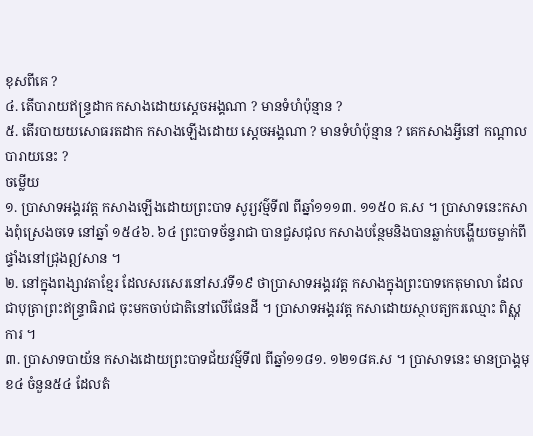ខុសពីគេ ?
៤. តើបារាយឥន្រ្ទដាក កសាងដោយស្តេចអង្គណា ? មានទំហំប៉ុន្មាន ?
៥. តើរបាយយសោធរតដាក កសាងឡើងដោយ ស្តេចអង្គណា ? មានទំហំប៉ុន្មាន ? គេកសាងអ្វីនៅ កណ្តាលបារាយនេះ ?
ចម្លើយ
១. ប្រាសាទអង្គរវត្ត កសាងឡើងដោយព្រះបាទ សូរ្យវម៌្មទី៧ ពីឆ្នាំ១១១៣. ១១៥០ គ.ស ។ ប្រាសាទនេះកសាងពុំស្រេងចទេ នៅឆ្នាំ ១៥៤៦. ៦៤ ព្រះបាទច័ន្ទរាជា បានជួសជុល កសាងបន្ថែមនិងបានឆ្លាក់បង្ហើយចម្លាក់ពីផ្ទាំងនៅជ្រុងឦសាន ។
២. នៅក្នុងពង្សាវតាខ្មែរ ដែលសរសេរនៅស.វទី១៩ ថាប្រាសាទអង្គរវត្ត កសាងក្នុងព្រះបាទកេតុមាលា ដែលជាបុត្រាព្រះឥន្រ្ទាធិរាជ ចុះមកចាប់ជាតិនៅលើផែនដី ។ ប្រាសាទអង្គរវត្ត កសាដោយស្ថាបត្យករឈ្មោះ ពិស្ណុការ ។
៣. ប្រាសាទបាយ័ន កសាងដោយព្រះបាទជ័យវម៌្មទី៧ ពីឆ្នាំ១១៨១. ១២១៨គ.ស ។ ប្រាសាទនេះ មានប្រាង្គមុខ៤ ចំនួន៥៤ ដែលតំ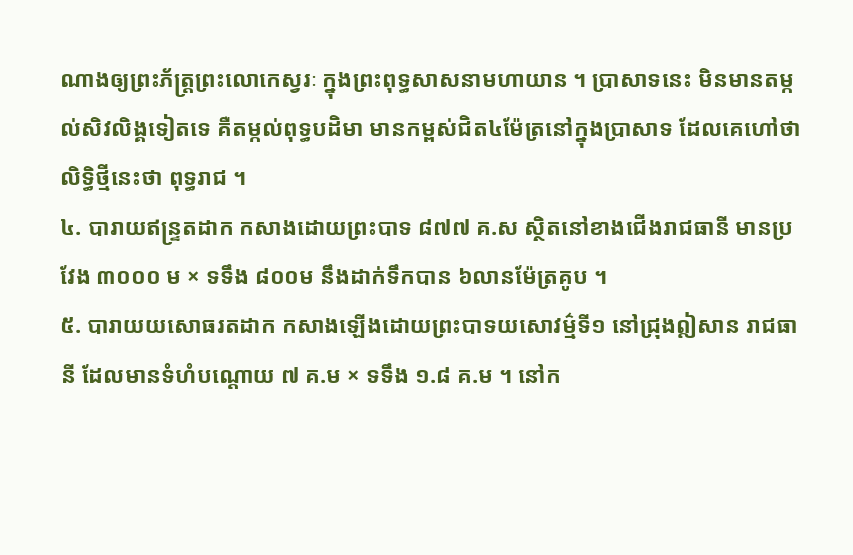ណាងឲ្យព្រះភ័ត្រ្តព្រះលោកេស្វរៈ ក្នុងព្រះពុទ្ធសាសនាមហាយាន ។ ប្រាសាទនេះ មិនមានតម្កល់សិវលិង្គទៀតទេ គឺតម្កល់ពុទ្ធបដិមា មានកម្ពស់ជិត៤ម៉ែត្រនៅក្នុងប្រាសាទ ដែលគេហៅថាលិទ្ធិថ្មីនេះថា ពុទ្ធរាជ ។
៤. បារាយឥន្រ្ទតដាក កសាងដោយព្រះបាទ ៨៧៧ គ.ស ស្ថិតនៅខាងជើងរាជធានី មានប្រវែង ៣០០០ ម × ទទឹង ៨០០ម នឹងដាក់ទឹកបាន ៦លានម៉ែត្រគូប ។
៥. បារាយយសោធរតដាក កសាងឡើងដោយព្រះបាទយសោវម៌្មទី១ នៅជ្រុងឦសាន រាជធានី ដែលមានទំហំបណ្តោយ ៧ គ.ម × ទទឹង ១.៨ គ.ម ។ នៅក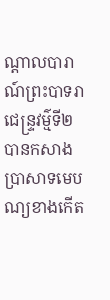ណ្តាលបារាណ៍ព្រះបាទរាជេន្រ្ទវម៌្មទី២ បានកសាងប្រាសាទមេបណ្យខាងកើត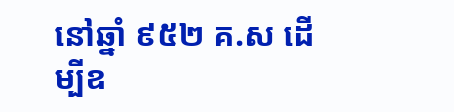នៅឆ្នាំ ៩៥២ គ.ស ដើម្បីឧ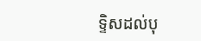ទ្ទិសដល់បុ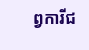ព្វការីជ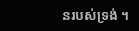នរបស់ទ្រង់ ។